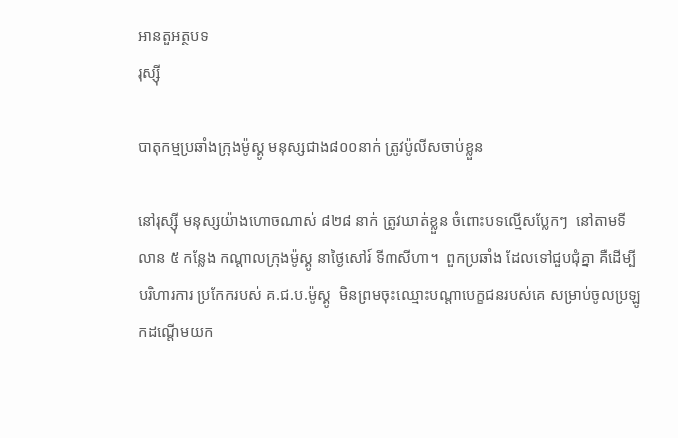អានតួអត្ថបទ
រុស្ស៊ី

បាតុកម្មប្រឆាំងក្រុងម៉ូស្គូ មនុស្សជាង៨០០នាក់ ត្រូវប៉ូលីសចាប់ខ្លួន

នៅរុស្ស៊ី មនុស្សយ៉ាងហោចណាស់ ៨២៨ នាក់ ត្រូវឃាត់ខ្លួន ចំពោះបទល្មើសប្លែកៗ  នៅតាមទីលាន ៥ កន្លែង កណ្តាលក្រុងម៉ូស្គូ នាថ្ងៃសៅរ៍ ទី៣សីហា។  ពួកប្រឆាំង ដែលទៅជួបជុំគ្នា គឺដើម្បីបរិហារការ ប្រកែករបស់ គ.ជ.ប.ម៉ូស្គូ  មិនព្រមចុះឈ្មោះបណ្តាបេក្ខជនរបស់គេ សម្រាប់ចូលប្រឡូកដណ្តើមយក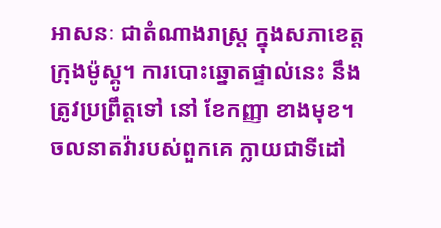អាសនៈ ជាតំណាងរាស្ត្រ ក្នុងសភាខេត្តក្រុងម៉ូស្គូ។ ការបោះឆ្នោតផ្ទាល់នេះ នឹងត្រូវប្រព្រឹត្តទៅ នៅ ខែកញ្ញា ខាងមុខ។ ចលនាតវ៉ារបស់ពួកគេ ក្លាយជាទីដៅ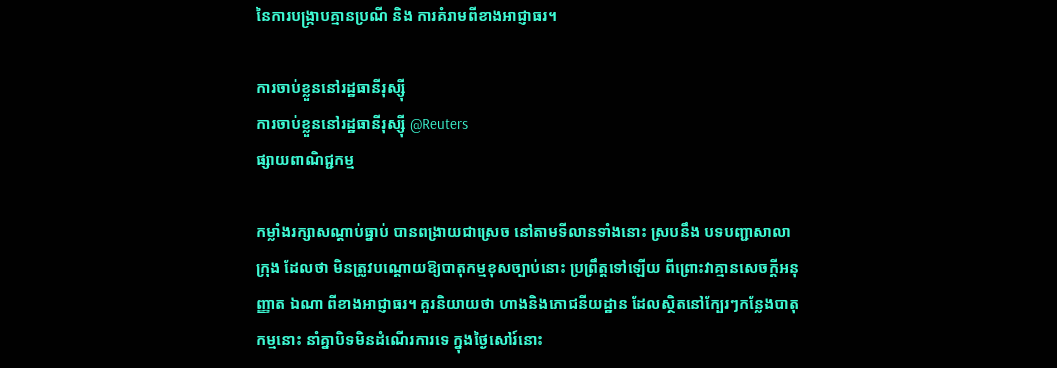នៃការបង្ក្រាបគ្មានប្រណី និង ការគំរាមពីខាងអាជ្ញាធរ។

ការចាប់ខ្លួននៅរដ្ឋធានីរុស្ស៊ី
ការចាប់ខ្លួននៅរដ្ឋធានីរុស្ស៊ី @Reuters
ផ្សាយពាណិជ្ជកម្ម

កម្លាំងរក្សាសណ្តាប់ធ្នាប់ បានពង្រាយជាស្រេច នៅតាមទីលានទាំងនោះ ស្របនឹង បទបញ្ជាសាលាក្រុង ដែលថា មិនត្រូវបណ្តោយឱ្យបាតុកម្មខុសច្បាប់នោះ ប្រព្រឹត្តទៅឡើយ ពីព្រោះវាគ្មានសេចក្តីអនុញ្ញាត ឯណា ពីខាងអាជ្ញាធរ។ គួរនិយាយថា ហាងនិងភោជនីយដ្ឋាន ដែលស្ថិតនៅក្បែរៗកន្លែងបាតុកម្មនោះ នាំគ្នាបិទមិនដំណើរការទេ ក្នុងថ្ងៃសៅរ៍នោះ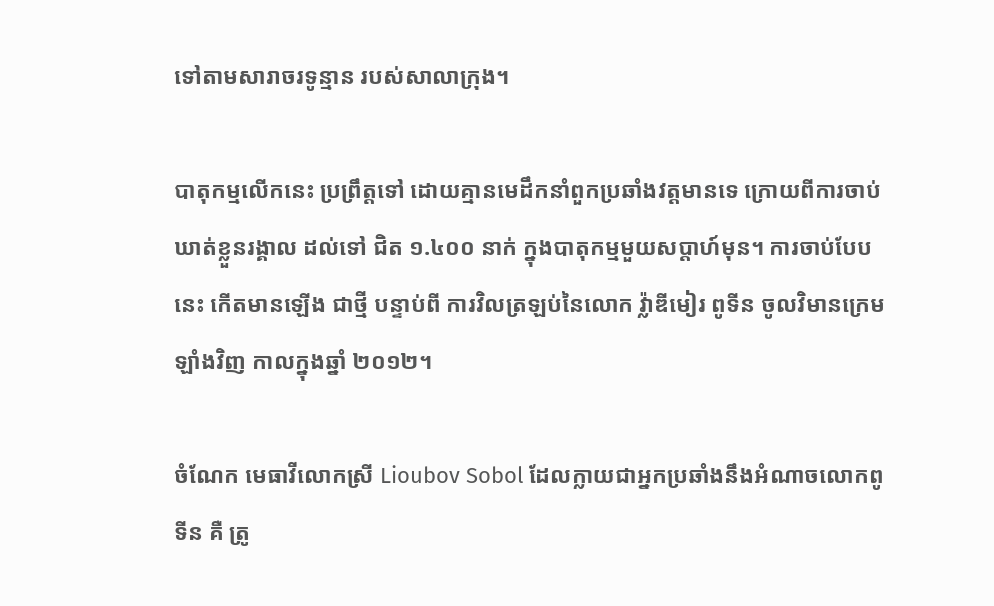ទៅតាមសារាចរទូន្មាន របស់សាលាក្រុង។

បាតុកម្មលើកនេះ ប្រព្រឹត្តទៅ ដោយគ្មានមេដឹកនាំពួកប្រឆាំងវត្តមានទេ ក្រោយពីការចាប់ឃាត់ខ្លួនរង្គាល ដល់ទៅ ជិត ១.៤០០ នាក់ ក្នុងបាតុកម្មមួយសប្តាហ៍មុន។ ការចាប់បែបនេះ កើតមានឡើង ជាថ្មី បន្ទាប់ពី ការវិលត្រឡប់នៃលោក វ៉្លាឌីមៀរ ពូទីន ចូលវិមានក្រេមឡាំងវិញ កាលក្នុងឆ្នាំ ២០១២។

ចំណែក មេធាវីលោកស្រី Lioubov Sobol ដែលក្លាយជាអ្នកប្រឆាំងនឹងអំណាចលោកពូទីន គឺ ត្រូ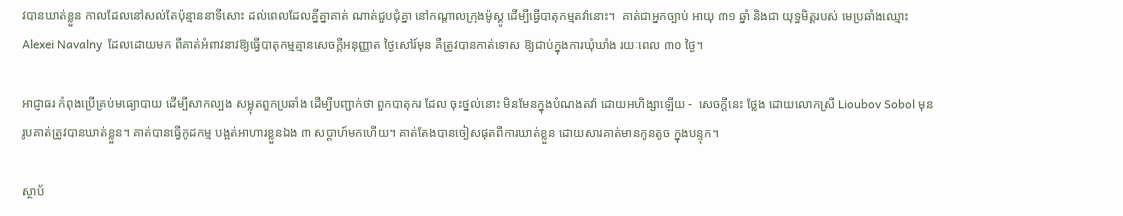វបានឃាត់ខ្លួន កាលដែលនៅសល់តែប៉ុន្មាននាទីសោះ ដល់ពេលដែលគ្នីគ្នាគាត់ ណាត់ជួបជុំគ្នា នៅកណ្តាលក្រុងម៉ូស្គូ ដើម្បីធ្វើបាតុកម្មតវ៉ានោះ។  គាត់ជាអ្នកច្បាប់ អាយុ ៣១ ឆ្នាំ និងជា យុទ្ធមិត្តរបស់ មេប្រឆាំងឈ្មោះ  Alexei Navalny  ដែលដោយមក ពីគាត់អំពាវនាវឱ្យធ្វើបាតុកម្មគ្មានសេចក្តីអនុញ្ញាត ថ្ងៃសៅរ៍មុន គឺត្រូវបានកាត់ទោស ឱ្យជាប់ក្នុងការឃុំឃាំង រយៈពេល ៣០ ថ្ងៃ។

អាជ្ញាធរ កំពុងប្រើគ្រប់មធ្យោបាយ ដើម្បីសាកល្បង សម្លុតពួកប្រឆាំង ដើម្បីបញ្ជាក់ថា ពួកបាតុករ ដែល ចុះថ្នល់នោះ មិនមែនក្នុងបំណងតវ៉ា ដោយអហិង្សាឡើយ -  សេចក្តីនេះ ថ្លែង ដោយលោកស្រី Lioubov Sobol មុនរូបគាត់ត្រូវបានឃាត់ខ្លួន។ គាត់បានធ្វើកូដកម្ម បង្អត់អាហារខ្លួនឯង ៣ សប្តាហ៍មកហើយ។ គាត់តែងបានចៀសផុតពីការឃាត់ខ្លួន ដោយសារគាត់មានកូនតូច ក្នុងបន្ទុក។

ស្ថាប័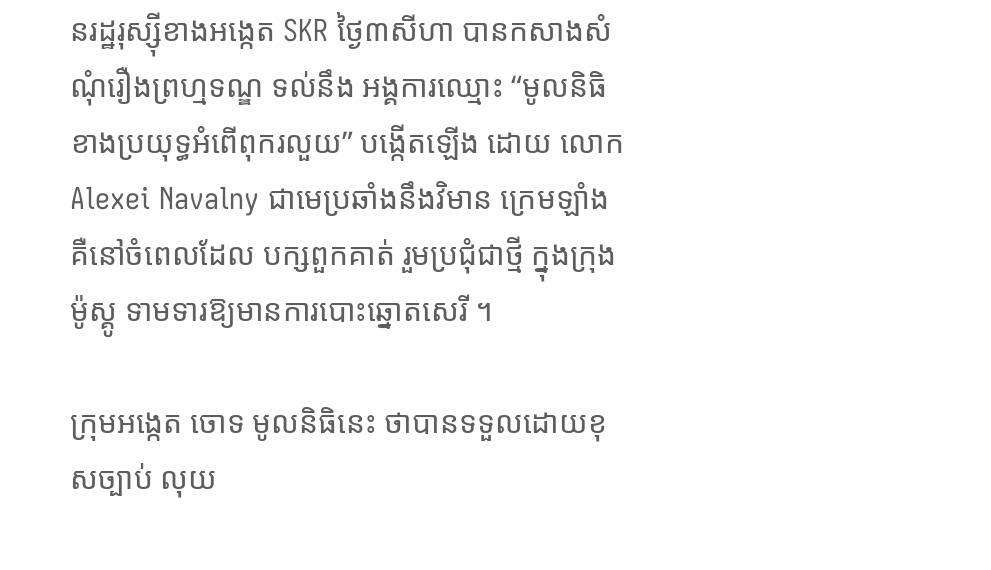នរដ្ឋរុស្ស៊ីខាងអង្កេត SKR ថ្ងៃ៣សីហា បានកសាងសំណុំរឿងព្រហ្មទណ្ឌ ទល់នឹង អង្គការឈ្មោះ “មូលនិធិខាងប្រយុទ្ធអំពើពុករលួយ” បង្កើតឡើង ដោយ លោក Alexei Navalny ជាមេប្រឆាំងនឹងវិមាន ក្រេមឡាំង គឺនៅចំពេលដែល បក្សពួកគាត់ រួមប្រជុំជាថ្មី ក្នុងក្រុងម៉ូស្គូ ទាមទារឱ្យមានការបោះឆ្នោតសេរី ។

ក្រុមអង្កេត ចោទ មូលនិធិនេះ ថាបានទទួលដោយខុសច្បាប់ លុយ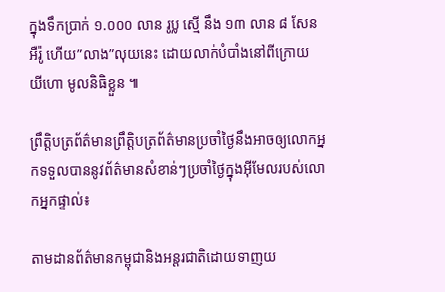ក្នុងទឹកប្រាក់ ១.០០០ លាន រូប្ល ស្មើ នឹង ១៣ លាន ៨ សែន អឺរ៉ូ ហើយ”លាង”លុយនេះ ដោយលាក់បំបាំងនៅពីក្រោយ យីហោ មូលនិធិខ្លួន ៕

ព្រឹត្តិបត្រព័ត៌មានព្រឹត្តិបត្រព័ត៌មានប្រចាំថ្ងៃនឹងអាចឲ្យលោកអ្នកទទួលបាននូវព័ត៌មានសំខាន់ៗប្រចាំថ្ងៃក្នុងអ៊ីមែលរបស់លោកអ្នកផ្ទាល់៖

តាមដានព័ត៌មានកម្ពុជានិងអន្តរជាតិដោយទាញយ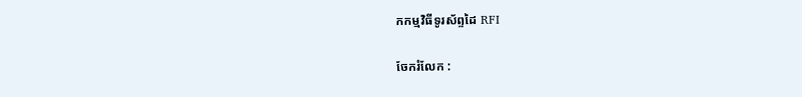កកម្មវិធីទូរស័ព្ទដៃ RFI

ចែករំលែក :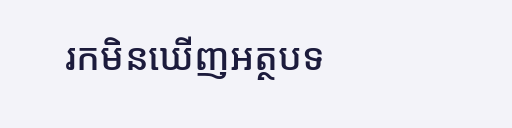រកមិនឃើញអត្ថបទ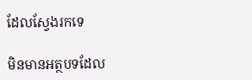ដែលស្វែងរកទេ

មិនមានអត្ថបទដែល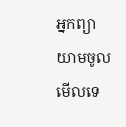អ្នកព្យាយាមចូលមើលទេ